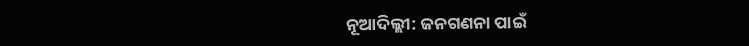ନୂଆଦିଲ୍ଲୀ: ଜନଗଣନା ପାଇଁ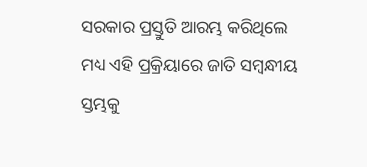ସରକାର ପ୍ରସ୍ତୁତି ଆରମ୍ଭ କରିଥିଲେ ମଧ୍ୟ ଏହି ପ୍ରକ୍ରିୟାରେ ଜାତି ସମ୍ବନ୍ଧୀୟ ସ୍ତମ୍ଭକୁ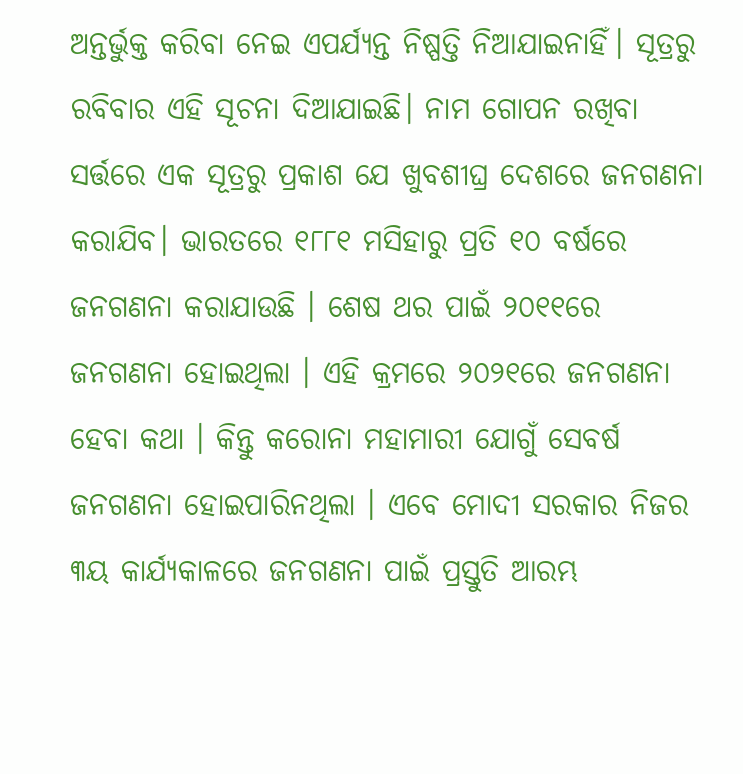ଅନ୍ତର୍ଭୁକ୍ତ କରିବା ନେଇ ଏପର୍ଯ୍ୟନ୍ତ ନିଷ୍ପତ୍ତି ନିଆଯାଇନାହିଁ। ସୂତ୍ରରୁ ରବିବାର ଏହି ସୂଚନା ଦିଆଯାଇଛି। ନାମ ଗୋପନ ରଖିବା ସର୍ତ୍ତରେ ଏକ ସୂତ୍ରରୁ ପ୍ରକାଶ ଯେ ଖୁବଶୀଘ୍ର ଦେଶରେ ଜନଗଣନା କରାଯିବ। ଭାରତରେ ୧୮୮୧ ମସିହାରୁ ପ୍ରତି ୧୦ ବର୍ଷରେ ଜନଗଣନା କରାଯାଉଛି । ଶେଷ ଥର ପାଇଁ ୨୦୧୧ରେ ଜନଗଣନା ହୋଇଥିଲା । ଏହି କ୍ରମରେ ୨୦୨୧ରେ ଜନଗଣନା ହେବା କଥା । କିନ୍ତୁ କରୋନା ମହାମାରୀ ଯୋଗୁଁ ସେବର୍ଷ ଜନଗଣନା ହୋଇପାରିନଥିଲା । ଏବେ ମୋଦୀ ସରକାର ନିଜର ୩ୟ କାର୍ଯ୍ୟକାଳରେ ଜନଗଣନା ପାଇଁ ପ୍ରସ୍ତୁତି ଆରମ୍ଭ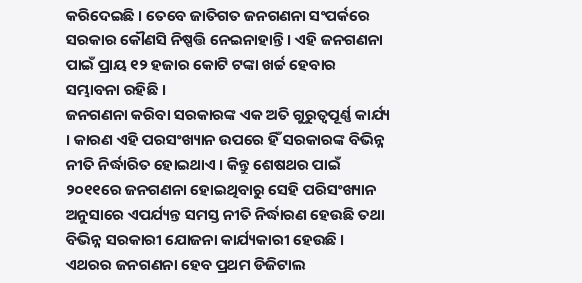କରିଦେଇଛି । ତେବେ ଜାତିଗତ ଜନଗଣନା ସଂପର୍କରେ ସରକାର କୌଣସି ନିଷ୍ପତ୍ତି ନେଇନାହାନ୍ତି । ଏହି ଜନଗଣନା ପାଇଁ ପ୍ରାୟ ୧୨ ହଜାର କୋଟି ଟଙ୍କା ଖର୍ଚ୍ଚ ହେବାର ସମ୍ଭାବନା ରହିଛି ।
ଜନଗଣନା କରିବା ସରକାରଙ୍କ ଏକ ଅତି ଗୁରୁତ୍ବପୂର୍ଣ୍ଣ କାର୍ଯ୍ୟ । କାରଣ ଏହି ପରସଂଖ୍ୟାନ ଉପରେ ହିଁ ସରକାରଙ୍କ ବିଭିନ୍ନ ନୀତି ନିର୍ଦ୍ଧାରିତ ହୋଇଥାଏ । କିନ୍ତୁ ଶେଷଥର ପାଇଁ ୨୦୧୧ରେ ଜନଗଣନା ହୋଇଥିବାରୁ ସେହି ପରିସଂଖ୍ୟାନ ଅନୁସାରେ ଏପର୍ଯ୍ୟନ୍ତ ସମସ୍ତ ନୀତି ନିର୍ଦ୍ଧାରଣ ହେଉଛି ତଥା ବିଭିନ୍ନ ସରକାରୀ ଯୋଜନା କାର୍ଯ୍ୟକାରୀ ହେଉଛି ।
ଏଥରର ଜନଗଣନା ହେବ ପ୍ରଥମ ଡିଜିଟାଲ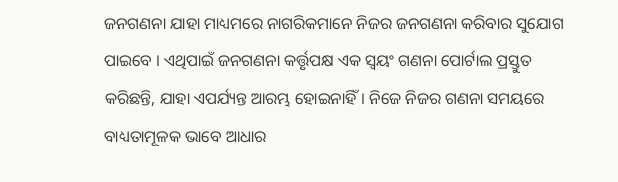ଜନଗଣନା ଯାହା ମାଧ୍ୟମରେ ନାଗରିକମାନେ ନିଜର ଜନଗଣନା କରିବାର ସୁଯୋଗ ପାଇବେ । ଏଥିପାଇଁ ଜନଗଣନା କର୍ତ୍ତୃପକ୍ଷ ଏକ ସ୍ବୟଂ ଗଣନା ପୋର୍ଟାଲ ପ୍ରସ୍ତୁତ କରିଛନ୍ତି, ଯାହା ଏପର୍ଯ୍ୟନ୍ତ ଆରମ୍ଭ ହୋଇନାହିଁ। ନିଜେ ନିଜର ଗଣନା ସମୟରେ ବାଧ୍ୟତାମୂଳକ ଭାବେ ଆଧାର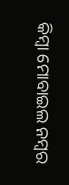କିମ୍ବା ମୋବାଇଲ ନମ୍ବର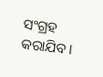ସଂଗ୍ରହ କରାଯିବ ।